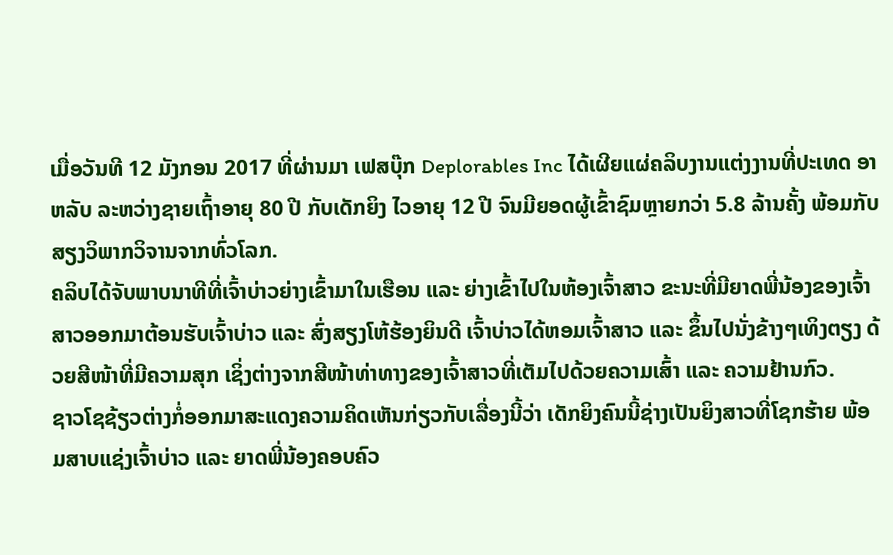ເມື່ອວັນທີ 12 ມັງກອນ 2017 ທີ່ຜ່ານມາ ເຟສບຸ໊ກ Deplorables Inc ໄດ້ເຜີຍແຜ່ຄລິບງານແຕ່ງງານທີ່ປະເທດ ອາຫລັບ ລະຫວ່າງຊາຍເຖົ້າອາຍຸ 80 ປີ ກັບເດັກຍິງ ໄວອາຍຸ 12 ປີ ຈົນມີຍອດຜູ້ເຂົ້າຊົມຫຼາຍກວ່າ 5.8 ລ້ານຄັ້ງ ພ້ອມກັບສຽງວິພາກວິຈານຈາກທົ່ວໂລກ.
ຄລິບໄດ້ຈັບພາບນາທີທີ່ເຈົ້າບ່າວຍ່າງເຂົ້າມາໃນເຮືອນ ແລະ ຍ່າງເຂົ້າໄປໃນຫ້ອງເຈົ້າສາວ ຂະນະທີ່ມີຍາດພີ່ນ້ອງຂອງເຈົ້າສາວອອກມາຕ້ອນຮັບເຈົ້າບ່າວ ແລະ ສົ່ງສຽງໂຫ້ຮ້ອງຍິນດີ ເຈົ້າບ່າວໄດ້ຫອມເຈົ້າສາວ ແລະ ຂຶ້ນໄປນັ່ງຂ້າງໆເທິງຕຽງ ດ້ວຍສີໜ້າທີ່ມີຄວາມສຸກ ເຊິ່ງຕ່າງຈາກສີໜ້າທ່າທາງຂອງເຈົ້າສາວທີ່ເຕັມໄປດ້ວຍຄວາມເສົ້າ ແລະ ຄວາມຢ້ານກົວ.
ຊາວໂຊຊ້ຽວຕ່າງກໍ່ອອກມາສະແດງຄວາມຄິດເຫັນກ່ຽວກັບເລື່ອງນີ້ວ່າ ເດັກຍິງຄົນນີ້ຊ່າງເປັນຍິງສາວທີ່ໂຊກຮ້າຍ ພ້ອມສາບແຊ່ງເຈົ້າບ່າວ ແລະ ຍາດພີ່ນ້ອງຄອບຄົວ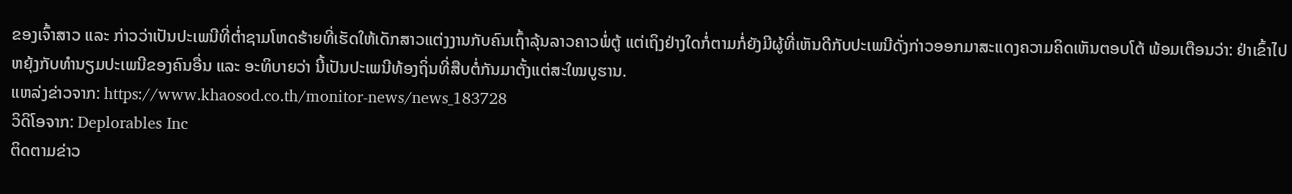ຂອງເຈົ້າສາວ ແລະ ກ່າວວ່າເປັນປະເພນີທີ່ຕ່ຳຊາມໂຫດຮ້າຍທີ່ເຮັດໃຫ້ເດັກສາວແຕ່ງງານກັບຄົນເຖົ້າລຸ້ນລາວຄາວພໍ່ຕູ້ ແຕ່ເຖິງຢ່າງໃດກໍ່ຕາມກໍ່ຍັງມີຜູ້ທີ່ເຫັນດີກັບປະເພນີດັ່ງກ່າວອອກມາສະແດງຄວາມຄິດເຫັນຕອບໂຕ້ ພ້ອມເຕືອນວ່າ: ຢ່າເຂົ້າໄປຫຍຸ້ງກັບທຳນຽມປະເພນີຂອງຄົນອື່ນ ແລະ ອະທິບາຍວ່າ ນີ້ເປັນປະເພນີທ້ອງຖິ່ນທີ່ສືບຕໍ່ກັນມາຕັ້ງແຕ່ສະໃໝບູຮານ.
ແຫລ່ງຂ່າວຈາກ: https://www.khaosod.co.th/monitor-news/news_183728
ວິດິໂອຈາກ: Deplorables Inc
ຕິດຕາມຂ່າວ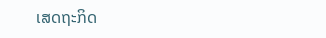ເສດຖະກິດ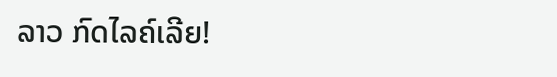ລາວ ກົດໄລຄ໌ເລີຍ!